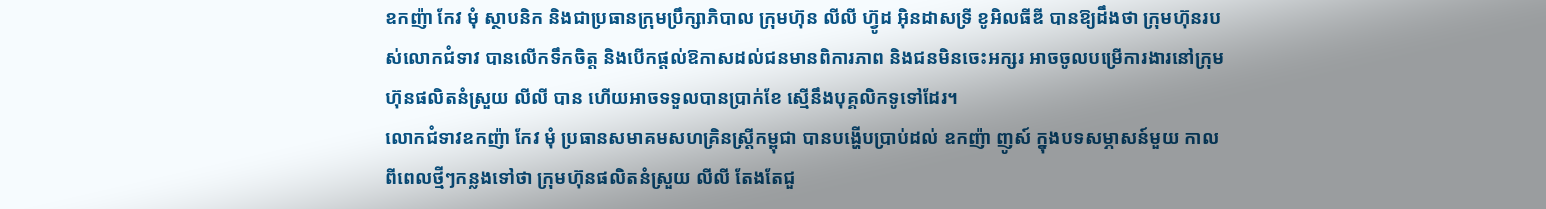ឧកញ៉ា កែវ មុំ ស្ថាបនិក និងជាប្រធានក្រុមប្រឹក្សាភិបាល ក្រុមហ៊ុន លីលី ហ្វ៊ូដ អ៊ិនដាសទ្រី ខូអិលធីឌី បានឱ្យដឹងថា ក្រុមហ៊ុនរបស់លោកជំទាវ បានលើកទឹកចិត្ត និងបើកផ្តល់ឱកាសដល់ជនមានពិការភាព និងជនមិនចេះអក្សរ អាចចូលបម្រើការងារនៅក្រុមហ៊ុនផលិតនំស្រួយ លីលី បាន ហើយអាចទទួលបានប្រាក់ខែ ស្មើនឹងបុគ្គលិកទូទៅដែរ។
លោកជំទាវឧកញ៉ា កែវ មុំ ប្រធានសមាគមសហគ្រិនស្ត្រីកម្ពុជា បានបង្ហើបប្រាប់ដល់ ឧកញ៉ា ញូស៍ ក្នុងបទសម្ភាសន៍មួយ កាលពីពេលថ្មីៗកន្លងទៅថា ក្រុមហ៊ុនផលិតនំស្រួយ លីលី តែងតែជួ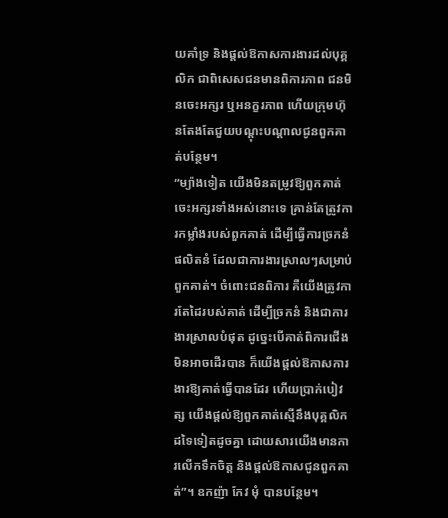យគាំទ្រ និងផ្តល់ឱកាសការងារដល់បុគ្គលិក ជាពិសេសជនមានពិការភាព ជនមិនចេះអក្សរ ឬអនក្ខរភាព ហើយក្រុមហ៊ុនតែងតែជួយបណ្តុះបណ្តាលជូនពួកគាត់បន្ថែម។
“ម្យ៉ាងទៀត យើងមិនតម្រូវឱ្យពួកគាត់ចេះអក្សរទាំងអស់នោះទេ គ្រាន់តែត្រូវការកម្លាំងរបស់ពួកគាត់ ដើម្បីធ្វើការច្រកនំ ផលិតនំ ដែលជាការងារស្រាលៗសម្រាប់ពួកគាត់។ ចំពោះជនពិការ គឺយើងត្រូវការតែដៃរបស់គាត់ ដើម្បីច្រកនំ និងជាការងារស្រាលបំផុត ដូច្នេះបើគាត់ពិការជើង មិនអាចដើរបាន ក៏យើងផ្តល់ឱកាសការងារឱ្យគាត់ធ្វើបានដែរ ហើយប្រាក់បៀវត្ស យើងផ្តល់ឱ្យពួកគាត់ស្មើនឹងបុគ្គលិកដទៃទៀតដូចគ្នា ដោយសារយើងមានការលើកទឹកចិត្ត និងផ្តល់ឱកាសជូនពួកគាត់”។ ឧកញ៉ា កែវ មុំ បានបន្ថែម។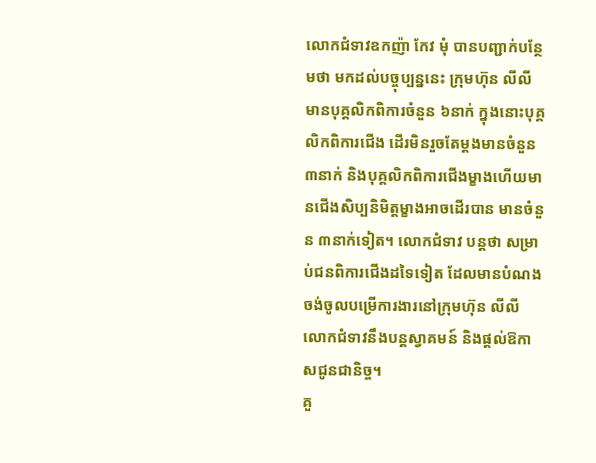លោកជំទាវឧកញ៉ា កែវ មុំ បានបញ្ជាក់បន្ថែមថា មកដល់បច្ចុប្បន្ននេះ ក្រុមហ៊ុន លីលី មានបុគ្គលិកពិការចំនួន ៦នាក់ ក្នុងនោះបុគ្គលិកពិការជើង ដើរមិនរួចតែម្តងមានចំនួន ៣នាក់ និងបុគ្គលិកពិការជើងម្ខាងហើយមានជើងសិប្បនិមិត្តម្ខាងអាចដើរបាន មានចំនួន ៣នាក់ទៀត។ លោកជំទាវ បន្តថា សម្រាប់ជនពិការជើងដទៃទៀត ដែលមានបំណងចង់ចូលបម្រើការងារនៅក្រុមហ៊ុន លីលី លោកជំទាវនឹងបន្តស្វាគមន៍ និងផ្តល់ឱកាសជូនជានិច្ច។
គួ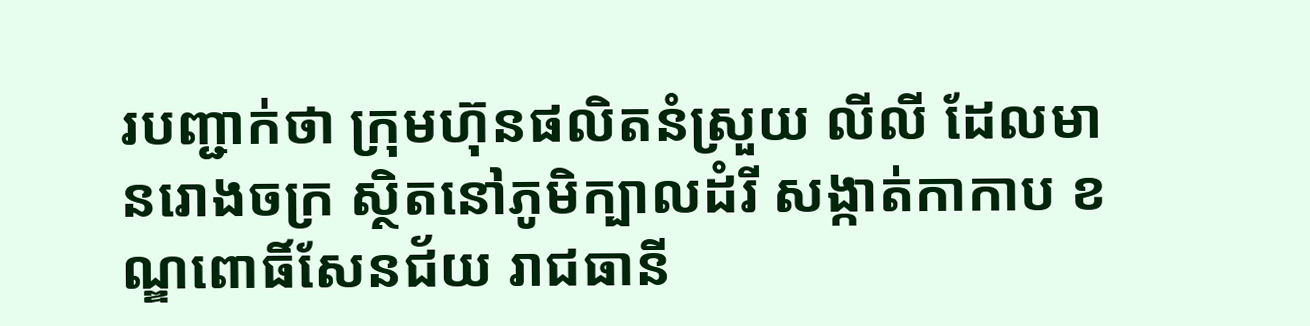របញ្ជាក់ថា ក្រុមហ៊ុនផលិតនំស្រួយ លីលី ដែលមានរោងចក្រ ស្ថិតនៅភូមិក្បាលដំរី សង្កាត់កាកាប ខណ្ឌពោធិ៍សែនជ័យ រាជធានី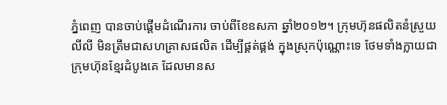ភ្នំពេញ បានចាប់ផ្តើមដំណើរការ ចាប់ពីខែឧសភា ឆ្នាំ២០១២។ ក្រុមហ៊ុនផលិតនំស្រួយ លីលី មិនត្រឹមជាសហគ្រាសផលិត ដើម្បីផ្គត់ផ្គង់ ក្នុងស្រុកប៉ុណ្ណោះទេ ថែមទាំងក្លាយជាក្រុមហ៊ុនខ្មែរដំបូងគេ ដែលមានស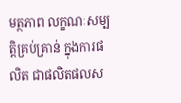មត្ថភាព លក្ខណៈសម្បត្តិគ្រប់គ្រាន់ ក្នុងការផលិត ជាផលិតផលស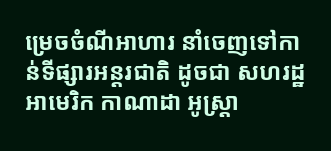ម្រេចចំណីអាហារ នាំចេញទៅកាន់ទីផ្សារអន្តរជាតិ ដូចជា សហរដ្ឋអាមេរិក កាណាដា អូស្ត្រា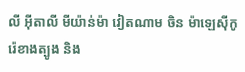លី អ៊ីតាលី មីយ៉ាន់ម៉ា វៀតណាម ចិន ម៉ាឡេស៊ីកូរ៉េខាងត្បូង និង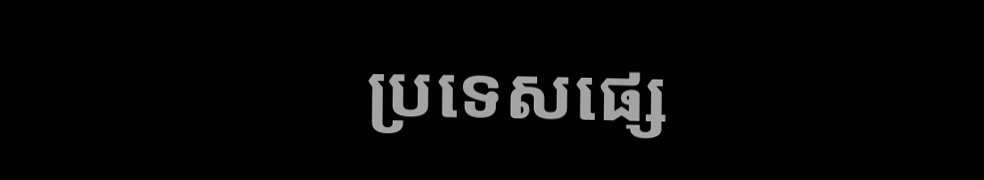ប្រទេសផ្សេ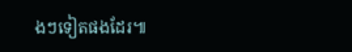ងៗទៀតផងដែរ៕